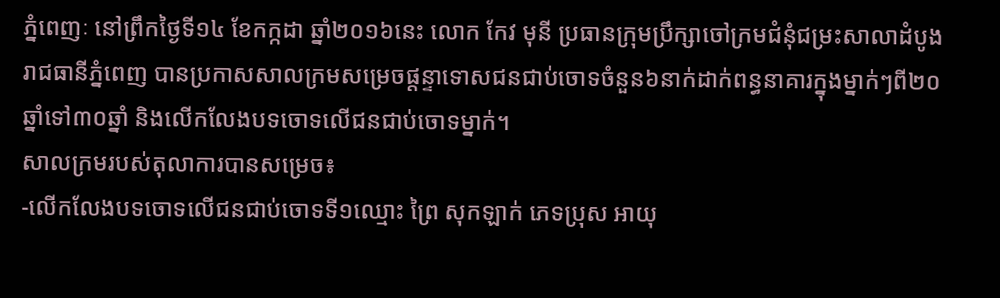ភ្នំពេញៈ នៅព្រឹកថ្ងៃទី១៤ ខែកក្កដា ឆ្នាំ២០១៦នេះ លោក កែវ មុនី ប្រធានក្រុមប្រឹក្សាចៅក្រមជំនុំជម្រះសាលាដំបូងរាជធានីភ្នំពេញ បានប្រកាសសាលក្រមសម្រេចផ្តន្ទាទោសជនជាប់ចោទចំនួន៦នាក់ដាក់ពន្ធនាគារក្នុងម្នាក់ៗពី២០ឆ្នាំទៅ៣០ឆ្នាំ និងលើកលែងបទចោទលើជនជាប់ចោទម្នាក់។
សាលក្រមរបស់តុលាការបានសម្រេច៖
-លើកលែងបទចោទលើជនជាប់ចោទទី១ឈ្មោះ ព្រៃ សុកឡាក់ ភេទប្រុស អាយុ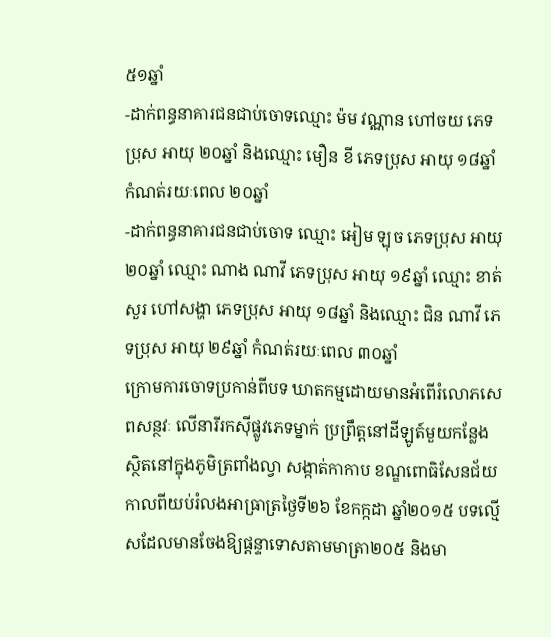៥១ឆ្នាំ
-ដាក់ពន្ធនាគារជនជាប់ចោទឈ្មោះ ម៉ម វណ្ណាន ហៅចយ ភេទប្រុស អាយុ ២០ឆ្នាំ និងឈ្មោះ មឿន ខី ភេទប្រុស អាយុ ១៨ឆ្នាំ កំណត់រយៈពេល ២០ឆ្នាំ
-ដាក់ពន្ធនាគារជនជាប់ចោទ ឈ្មោះ អៀម ឡុច ភេទប្រុស អាយុ ២០ឆ្នាំ ឈ្មោះ ណាង ណាវី ភេទប្រុស អាយុ ១៩ឆ្នាំ ឈ្មោះ ខាត់ សួរ ហៅសង្ហា ភេទប្រុស អាយុ ១៨ឆ្នាំ និងឈ្មោះ ជិន ណាវី ភេទប្រុស អាយុ ២៩ឆ្នាំ កំណត់រយៈពេល ៣០ឆ្នាំ
ក្រោមការចោទប្រកាន់ពីបទ ឃាតកម្មដោយមានអំពើរំលោភសេពសន្ថវៈ លើនារីរកស៊ីផ្លូវភេទម្នាក់ ប្រព្រឹត្តនៅដីឡូត៍មួយកន្លែងស្ថិតនៅក្នុងភូមិត្រពាំងល្វា សង្កាត់កាកាប ខណ្ឌពោធិសែនជ័យ កាលពីយប់រំលងអាធ្រាត្រថ្ងៃទី២៦ ខែកក្កដា ឆ្នាំ២០១៥ បទល្មើសដែលមានចែងឱ្យផ្តន្ទាទោសតាមមាត្រា២០៥ និងមា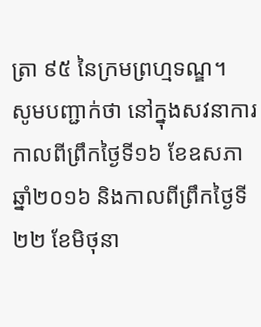ត្រា ៩៥ នៃក្រមព្រហ្មទណ្ឌ។
សូមបញ្ជាក់ថា នៅក្នុងសវនាការកាលពីព្រឹកថ្ងៃទី១៦ ខែឧសភា ឆ្នាំ២០១៦ និងកាលពីព្រឹកថ្ងៃទី២២ ខែមិថុនា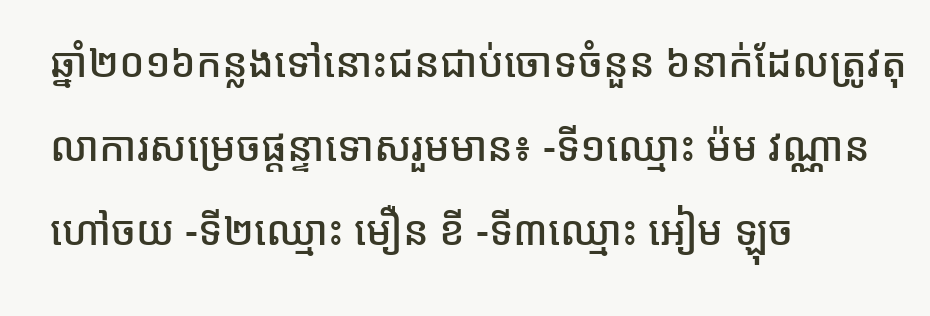ឆ្នាំ២០១៦កន្លងទៅនោះជនជាប់ចោទចំនួន ៦នាក់ដែលត្រូវតុលាការសម្រេចផ្តន្ទាទោសរួមមាន៖ -ទី១ឈ្មោះ ម៉ម វណ្ណាន ហៅចយ -ទី២ឈ្មោះ មឿន ខី -ទី៣ឈ្មោះ អៀម ឡុច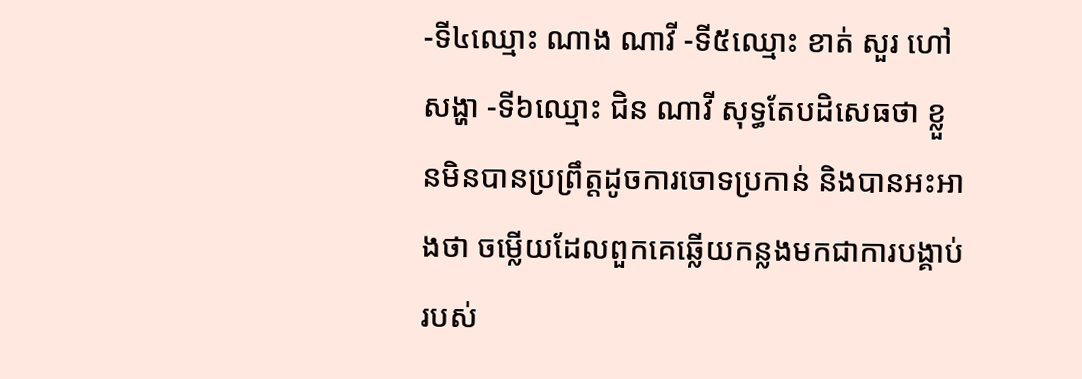-ទី៤ឈ្មោះ ណាង ណាវី -ទី៥ឈ្មោះ ខាត់ សួរ ហៅសង្ហា -ទី៦ឈ្មោះ ជិន ណាវី សុទ្ធតែបដិសេធថា ខ្លួនមិនបានប្រព្រឹត្តដូចការចោទប្រកាន់ និងបានអះអាងថា ចម្លើយដែលពួកគេឆ្លើយកន្លងមកជាការបង្គាប់របស់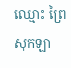ឈ្មោះ ព្រៃ សុកឡា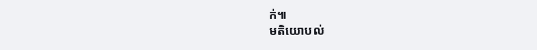ក់៕
មតិយោបល់